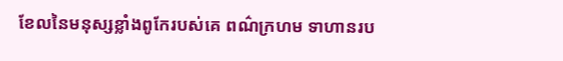ខែលនៃមនុស្សខ្លាំងពូកែរបស់គេ ពណ៌ក្រហម ទាហានរប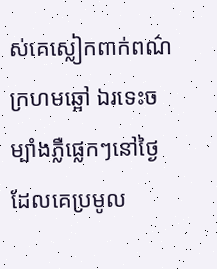ស់គេស្លៀកពាក់ពណ៌ក្រហមឆ្អៅ ឯរទេះចម្បាំងភ្លឺផ្លេកៗនៅថ្ងៃដែលគេប្រមូល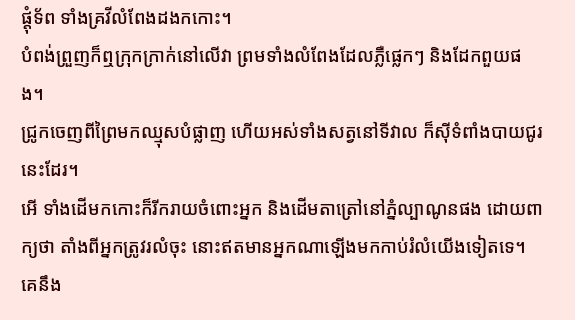ផ្ដុំទ័ព ទាំងគ្រវីលំពែងដងកកោះ។
បំពង់ព្រួញក៏ឮក្រុកក្រាក់នៅលើវា ព្រមទាំងលំពែងដែលភ្លឺផ្លេកៗ និងដែកពួយផង។
ជ្រូកចេញពីព្រៃមកឈ្មុសបំផ្លាញ ហើយអស់ទាំងសត្វនៅទីវាល ក៏ស៊ីទំពាំងបាយជូរនេះដែរ។
អើ ទាំងដើមកកោះក៏រីករាយចំពោះអ្នក និងដើមតាត្រៅនៅភ្នំល្បាណូនផង ដោយពាក្យថា តាំងពីអ្នកត្រូវរលំចុះ នោះឥតមានអ្នកណាឡើងមកកាប់រំលំយើងទៀតទេ។
គេនឹង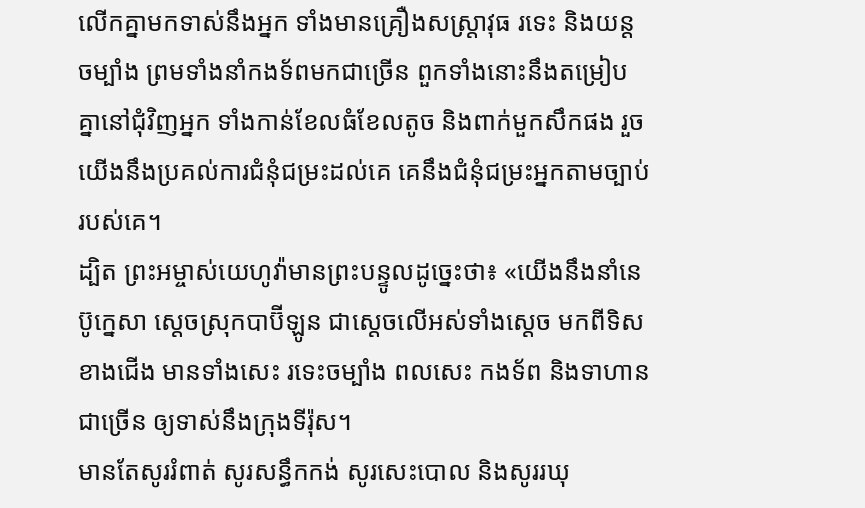លើកគ្នាមកទាស់នឹងអ្នក ទាំងមានគ្រឿងសស្ត្រាវុធ រទេះ និងយន្តចម្បាំង ព្រមទាំងនាំកងទ័ពមកជាច្រើន ពួកទាំងនោះនឹងតម្រៀបគ្នានៅជុំវិញអ្នក ទាំងកាន់ខែលធំខែលតូច និងពាក់មួកសឹកផង រួចយើងនឹងប្រគល់ការជំនុំជម្រះដល់គេ គេនឹងជំនុំជម្រះអ្នកតាមច្បាប់របស់គេ។
ដ្បិត ព្រះអម្ចាស់យេហូវ៉ាមានព្រះបន្ទូលដូច្នេះថា៖ «យើងនឹងនាំនេប៊ូក្នេសា ស្តេចស្រុកបាប៊ីឡូន ជាស្តេចលើអស់ទាំងស្តេច មកពីទិសខាងជើង មានទាំងសេះ រទេះចម្បាំង ពលសេះ កងទ័ព និងទាហានជាច្រើន ឲ្យទាស់នឹងក្រុងទីរ៉ុស។
មានតែសូររំពាត់ សូរសន្ធឹកកង់ សូរសេះបោល និងសូររឃុ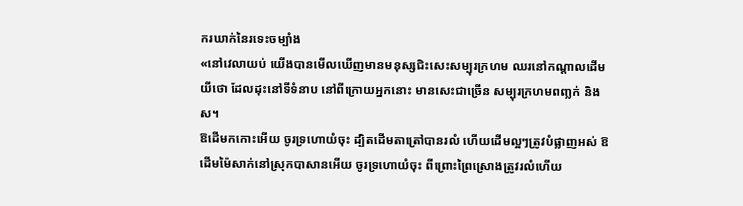ករឃាក់នៃរទេះចម្បាំង
«នៅវេលាយប់ យើងបានមើលឃើញមានមនុស្សជិះសេះសម្បុរក្រហម ឈរនៅកណ្ដាលដើមយីថោ ដែលដុះនៅទីទំនាប នៅពីក្រោយអ្នកនោះ មានសេះជាច្រើន សម្បុរក្រហមពញ្លក់ និងស។
ឱដើមកកោះអើយ ចូរទ្រហោយំចុះ ដ្បិតដើមតាត្រៅបានរលំ ហើយដើមល្អៗត្រូវបំផ្លាញអស់ ឱដើមម៉ៃសាក់នៅស្រុកបាសានអើយ ចូរទ្រហោយំចុះ ពីព្រោះព្រៃស្រោងត្រូវរលំហើយ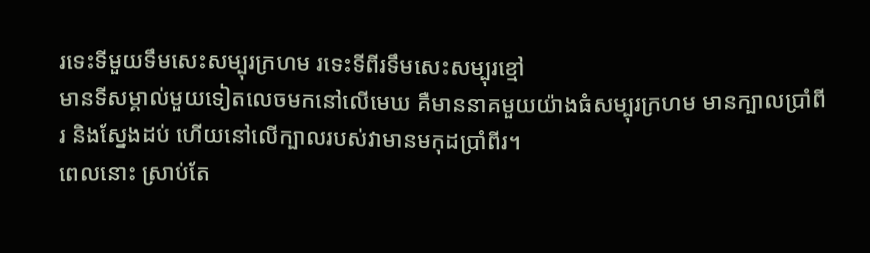រទេះទីមួយទឹមសេះសម្បុរក្រហម រទេះទីពីរទឹមសេះសម្បុរខ្មៅ
មានទីសម្គាល់មួយទៀតលេចមកនៅលើមេឃ គឺមាននាគមួយយ៉ាងធំសម្បុរក្រហម មានក្បាលប្រាំពីរ និងស្នែងដប់ ហើយនៅលើក្បាលរបស់វាមានមកុដប្រាំពីរ។
ពេលនោះ ស្រាប់តែ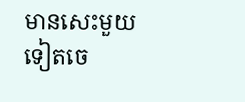មានសេះមួយទៀតចេ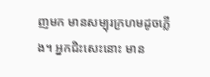ញមក មានសម្បុរក្រហមដូចភ្លើង។ អ្នកជិះសេះនោះ មាន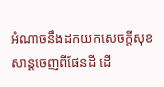អំណាចនឹងដកយកសេចក្ដីសុខសាន្តចេញពីផែនដី ដើ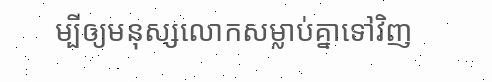ម្បីឲ្យមនុស្សលោកសម្លាប់គ្នាទៅវិញ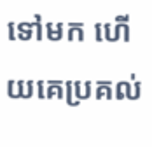ទៅមក ហើយគេប្រគល់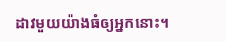ដាវមួយយ៉ាងធំឲ្យអ្នកនោះ។